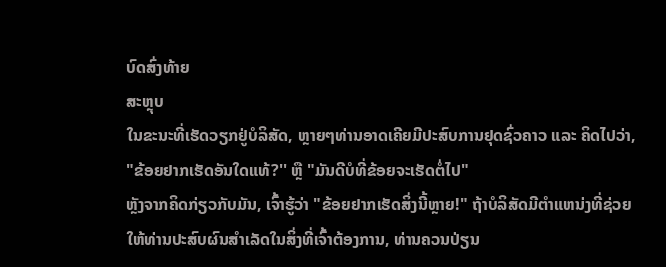ບົດສົ່ງທ້າຍ
ສະຫຼຸບ
ໃນຂະນະທີ່ເຮັດວຽກຢູ່ບໍລິສັດ, ຫຼາຍໆທ່ານອາດເຄີຍມີປະສົບການຢຸດຊົ່ວຄາວ ແລະ ຄິດໄປວ່າ, "ຂ້ອຍຢາກເຮັດອັນໃດແທ້?'' ຫຼື "ມັນດີບໍທີ່ຂ້ອຍຈະເຮັດຕໍ່ໄປ"
ຫຼັງຈາກຄິດກ່ຽວກັບມັນ, ເຈົ້າຮູ້ວ່າ "ຂ້ອຍຢາກເຮັດສິ່ງນີ້ຫຼາຍ!" ຖ້າບໍລິສັດມີຕໍາແຫນ່ງທີ່ຊ່ວຍໃຫ້ທ່ານປະສົບຜົນສໍາເລັດໃນສິ່ງທີ່ເຈົ້າຕ້ອງການ, ທ່ານຄວນປ່ຽນ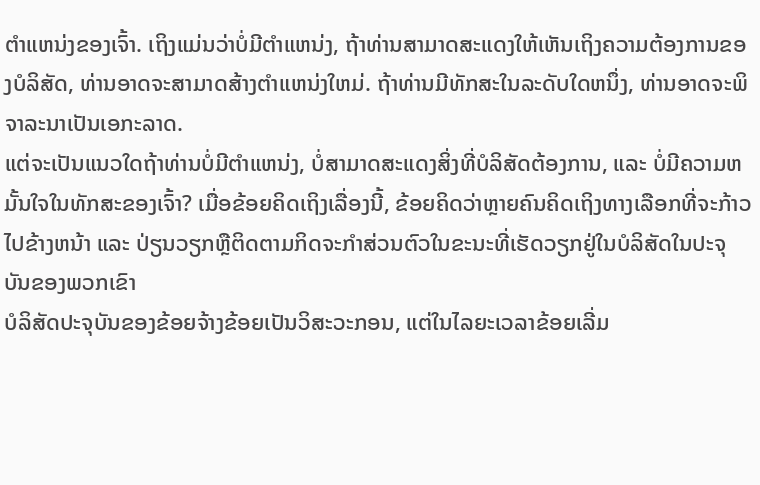ຕໍາແຫນ່ງຂອງເຈົ້າ. ເຖິງແມ່ນວ່າບໍ່ມີຕໍາແຫນ່ງ, ຖ້າທ່ານສາມາດສະແດງໃຫ້ເຫັນເຖິງຄວາມຕ້ອງການຂອງບໍລິສັດ, ທ່ານອາດຈະສາມາດສ້າງຕໍາແຫນ່ງໃຫມ່. ຖ້າທ່ານມີທັກສະໃນລະດັບໃດຫນຶ່ງ, ທ່ານອາດຈະພິຈາລະນາເປັນເອກະລາດ.
ແຕ່ຈະເປັນແນວໃດຖ້າທ່ານບໍ່ມີຕໍາແຫນ່ງ, ບໍ່ສາມາດສະແດງສິ່ງທີ່ບໍລິສັດຕ້ອງການ, ແລະ ບໍ່ມີຄວາມຫມັ້ນໃຈໃນທັກສະຂອງເຈົ້າ? ເມື່ອຂ້ອຍຄິດເຖິງເລື່ອງນີ້, ຂ້ອຍຄິດວ່າຫຼາຍຄົນຄິດເຖິງທາງເລືອກທີ່ຈະກ້າວໄປຂ້າງຫນ້າ ແລະ ປ່ຽນວຽກຫຼືຕິດຕາມກິດຈະກໍາສ່ວນຕົວໃນຂະນະທີ່ເຮັດວຽກຢູ່ໃນບໍລິສັດໃນປະຈຸບັນຂອງພວກເຂົາ
ບໍລິສັດປະຈຸບັນຂອງຂ້ອຍຈ້າງຂ້ອຍເປັນວິສະວະກອນ, ແຕ່ໃນໄລຍະເວລາຂ້ອຍເລີ່ມ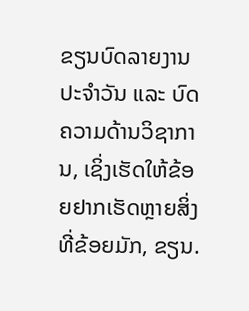ຂຽນບົດລາຍງານປະຈໍາວັນ ແລະ ບົດຄວາມດ້ານວິຊາການ, ເຊິ່ງເຮັດໃຫ້ຂ້ອຍຢາກເຮັດຫຼາຍສິ່ງທີ່ຂ້ອຍມັກ, ຂຽນ.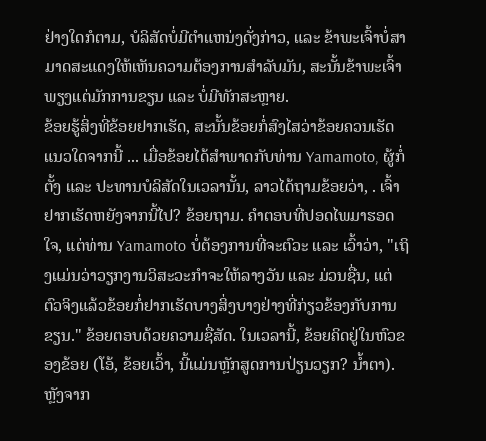ຢ່າງໃດກໍຕາມ, ບໍລິສັດບໍ່ມີຕໍາແຫນ່ງດັ່ງກ່າວ, ແລະ ຂ້າພະເຈົ້າບໍ່ສາມາດສະແດງໃຫ້ເຫັນຄວາມຕ້ອງການສໍາລັບມັນ, ສະນັ້ນຂ້າພະເຈົ້າພຽງແຕ່ມັກການຂຽນ ແລະ ບໍ່ມີທັກສະຫຼາຍ.
ຂ້ອຍຮູ້ສິ່ງທີ່ຂ້ອຍຢາກເຮັດ, ສະນັ້ນຂ້ອຍກໍ່ສົງໄສວ່າຂ້ອຍຄວນເຮັດແນວໃດຈາກນີ້ ... ເມື່ອຂ້ອຍໄດ້ສໍາພາດກັບທ່ານ Yamamoto, ຜູ້ກໍ່ຕັ້ງ ແລະ ປະທານບໍລິສັດໃນເວລານັ້ນ, ລາວໄດ້ຖາມຂ້ອຍວ່າ, . ເຈົ້າຢາກເຮັດຫຍັງຈາກນີ້ໄປ? ຂ້ອຍຖາມ. ຄໍາຕອບທີ່ປອດໄພມາຮອດໃຈ, ແຕ່ທ່ານ Yamamoto ບໍ່ຕ້ອງການທີ່ຈະຕົວະ ແລະ ເວົ້າວ່າ, "ເຖິງແມ່ນວ່າວຽກງານວິສະວະກໍາຈະໃຫ້ລາງວັນ ແລະ ມ່ວນຊື່ນ, ແຕ່ຕົວຈິງແລ້ວຂ້ອຍກໍ່ຢາກເຮັດບາງສິ່ງບາງຢ່າງທີ່ກ່ຽວຂ້ອງກັບການຂຽນ." ຂ້ອຍຕອບດ້ວຍຄວາມຊື່ສັດ. ໃນເວລານີ້, ຂ້ອຍຄິດຢູ່ໃນຫົວຂອງຂ້ອຍ (ໂອ້, ຂ້ອຍເວົ້າ, ນີ້ແມ່ນຫຼັກສູດການປ່ຽນວຽກ? ນໍ້າຕາ). ຫຼັງຈາກ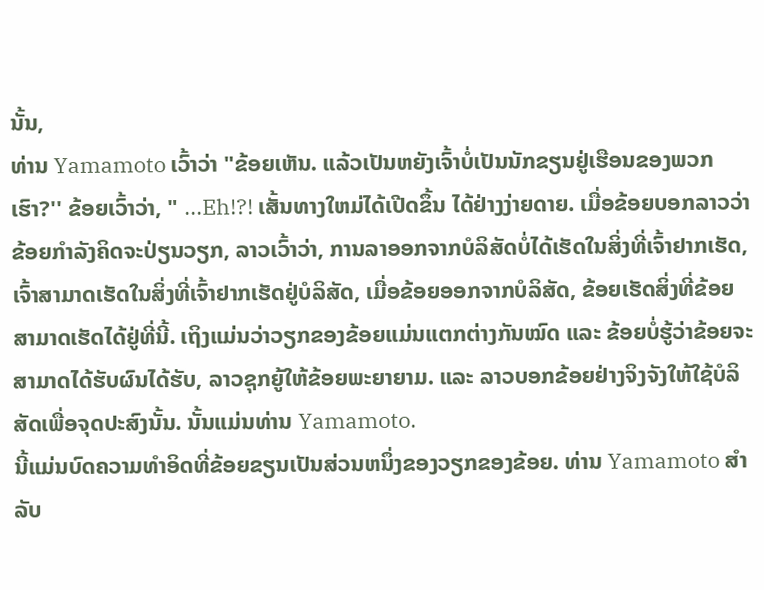ນັ້ນ,
ທ່ານ Yamamoto ເວົ້າວ່າ "ຂ້ອຍເຫັນ. ແລ້ວເປັນຫຍັງເຈົ້າບໍ່ເປັນນັກຂຽນຢູ່ເຮືອນຂອງພວກເຮົາ?'' ຂ້ອຍເວົ້າວ່າ, " ...Eh!?! ເສັ້ນທາງໃຫມ່ໄດ້ເປີດຂຶ້ນ ໄດ້ຢ່າງງ່າຍດາຍ. ເມື່ອຂ້ອຍບອກລາວວ່າຂ້ອຍກໍາລັງຄິດຈະປ່ຽນວຽກ, ລາວເວົ້າວ່າ, ການລາອອກຈາກບໍລິສັດບໍ່ໄດ້ເຮັດໃນສິ່ງທີ່ເຈົ້າຢາກເຮັດ, ເຈົ້າສາມາດເຮັດໃນສິ່ງທີ່ເຈົ້າຢາກເຮັດຢູ່ບໍລິສັດ, ເມື່ອຂ້ອຍອອກຈາກບໍລິສັດ, ຂ້ອຍເຮັດສິ່ງທີ່ຂ້ອຍສາມາດເຮັດໄດ້ຢູ່ທີ່ນີ້. ເຖິງແມ່ນວ່າວຽກຂອງຂ້ອຍແມ່ນແຕກຕ່າງກັນໝົດ ແລະ ຂ້ອຍບໍ່ຮູ້ວ່າຂ້ອຍຈະສາມາດໄດ້ຮັບຜົນໄດ້ຮັບ, ລາວຊຸກຍູ້ໃຫ້ຂ້ອຍພະຍາຍາມ. ແລະ ລາວບອກຂ້ອຍຢ່າງຈິງຈັງໃຫ້ໃຊ້ບໍລິສັດເພື່ອຈຸດປະສົງນັ້ນ. ນັ້ນແມ່ນທ່ານ Yamamoto.
ນີ້ແມ່ນບົດຄວາມທໍາອິດທີ່ຂ້ອຍຂຽນເປັນສ່ວນຫນຶ່ງຂອງວຽກຂອງຂ້ອຍ. ທ່ານ Yamamoto ສໍາລັບ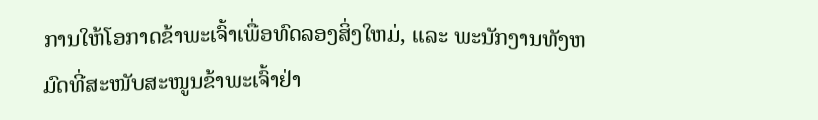ການໃຫ້ໂອກາດຂ້າພະເຈົ້າເພື່ອທົດລອງສິ່ງໃຫມ່, ແລະ ພະນັກງານທັງຫມົດທີ່ສະໜັບສະໜູນຂ້າພະເຈົ້າຢ່າ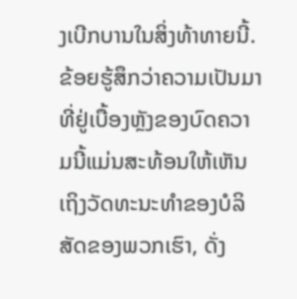ງເບີກບານໃນສິ່ງທ້າທາຍນີ້. ຂ້ອຍຮູ້ສຶກວ່າຄວາມເປັນມາທີ່ຢູ່ເບື້ອງຫຼັງຂອງບົດຄວາມນີ້ແມ່ນສະທ້ອນໃຫ້ເຫັນເຖິງວັດທະນະທໍາຂອງບໍລິສັດຂອງພວກເຮົາ, ດັ່ງ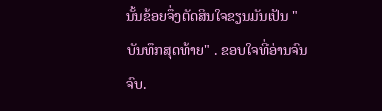ນັ້ນຂ້ອຍຈຶ່ງຕັດສິນໃຈຂຽນມັນເປັນ "ບັນທຶກສຸດທ້າຍ" . ຂອບໃຈທີ່ອ່ານຈົນຈົບ.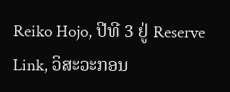Reiko Hojo, ປີທີ 3 ຢູ່ Reserve Link, ວິສະວະກອນ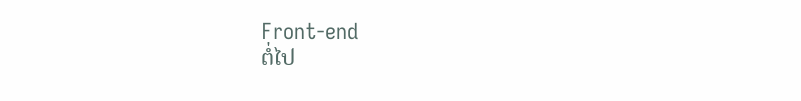Front-end
ຕໍ່ໄປ